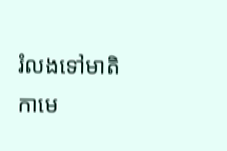រំលងទៅមាតិកាមេ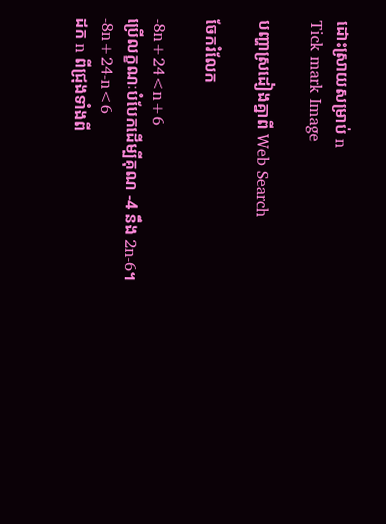ដោះស្រាយសម្រាប់ n
Tick mark Image

បញ្ហាស្រដៀងគ្នាពី Web Search

ចែករំលែក

-8n+24<n+6
ប្រើលក្ខណៈបំបែកដើម្បីគុណ -4 នឹង 2n-6។
-8n+24-n<6
ដក n ពីជ្រុងទាំងពី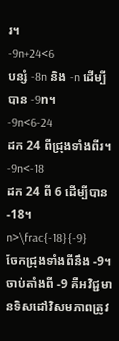រ។
-9n+24<6
បន្សំ -8n និង -n ដើម្បីបាន -9n។
-9n<6-24
ដក 24 ពីជ្រុងទាំងពីរ។
-9n<-18
ដក 24 ពី 6 ដើម្បីបាន -18។
n>\frac{-18}{-9}
ចែកជ្រុងទាំងពីនឹង -9។ ចាប់តាំងពី -9 គឺអវិជ្ជមានទិសដៅវិសមភាពត្រូវ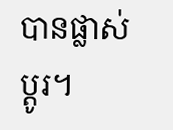បានផ្លាស់ប្តូរ។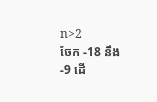n>2
ចែក -18 នឹង -9 ដើ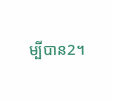ម្បីបាន2។